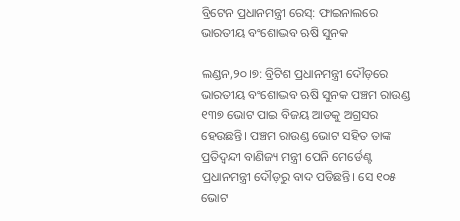ବ୍ରିଟେନ ପ୍ରଧାନମନ୍ତ୍ରୀ ରେସ୍‌: ଫାଇନାଲରେ ଭାରତୀୟ ବଂଶୋଦ୍ଭବ ଋଷି ସୁନକ

ଲଣ୍ଡନ,୨୦।୭: ବ୍ରିଟିଶ ପ୍ରଧାନମନ୍ତ୍ରୀ ଦୌଡ଼ରେ ଭାରତୀୟ ବଂଶୋଦ୍ଭବ ଋଷି ସୁନକ ପଞ୍ଚମ ରାଉଣ୍ଡ ୧୩୭ ଭୋଟ ପାଇ ବିଜୟ ଆଡକୁ ଅଗ୍ରସର ହେଉଛନ୍ତି। ପଞ୍ଚମ ରାଉଣ୍ଡ ଭୋଟ ସହିତ ତାଙ୍କ ପ୍ରତିଦ୍ୱନ୍ଦୀ ବାଣିଜ୍ୟ ମନ୍ତ୍ରୀ ପେନି ମେର୍ଡେଣ୍ଟ ପ୍ରଧାନମନ୍ତ୍ରୀ ଦୌଡ଼ରୁ ବାଦ ପଡିଛନ୍ତି। ସେ ୧୦୫ ଭୋଟ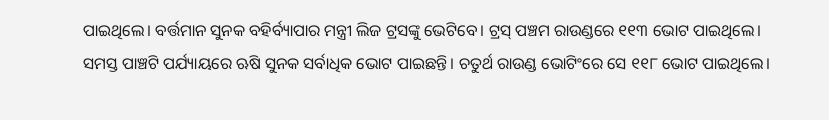ପାଇଥିଲେ। ବର୍ତ୍ତମାନ ସୁନକ ବହିର୍ବ୍ୟାପାର ମନ୍ତ୍ରୀ ଲିଜ ଟ୍ରସଙ୍କୁ ଭେଟିବେ। ଟ୍ରସ୍‌ ପଞ୍ଚମ ରାଉଣ୍ଡରେ ୧୧୩ ଭୋଟ ପାଇଥିଲେ।
ସମସ୍ତ ପାଞ୍ଚଟି ପର୍ଯ୍ୟାୟରେ ଋଷି ସୁନକ ସର୍ବାଧିକ ଭୋଟ ପାଇଛନ୍ତି। ଚତୁର୍ଥ ରାଉଣ୍ଡ ଭୋଟିଂରେ ସେ ୧୧୮ ଭୋଟ ପାଇଥିଲେ।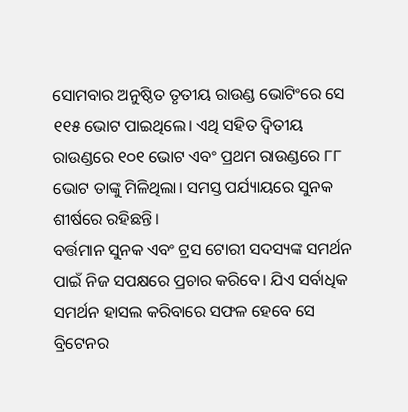ସୋମବାର ଅନୁଷ୍ଠିତ ତୃତୀୟ ରାଉଣ୍ଡ ଭୋଟିଂରେ ସେ ୧୧୫ ଭୋଟ ପାଇଥିଲେ। ଏଥି ସହିତ ଦ୍ୱିତୀୟ ରାଉଣ୍ଡରେ ୧୦୧ ଭୋଟ ଏବଂ ପ୍ରଥମ ରାଉଣ୍ଡରେ ୮୮ ଭୋଟ ତାଙ୍କୁ ମିଳିଥିଲା। ସମସ୍ତ ପର୍ଯ୍ୟାୟରେ ସୁନକ ଶୀର୍ଷରେ ରହିଛନ୍ତି।
ବର୍ତ୍ତମାନ ସୁନକ ଏବଂ ଟ୍ରସ ଟୋରୀ ସଦସ୍ୟଙ୍କ ସମର୍ଥନ ପାଇଁ ନିଜ ସପକ୍ଷରେ ପ୍ରଚାର କରିବେ। ଯିଏ ସର୍ବାଧିକ ସମର୍ଥନ ହାସଲ କରିବାରେ ସଫଳ ହେବେ ସେ ବ୍ରିଟେନର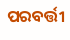ପରବର୍ତ୍ତୀ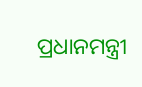ପ୍ରଧାନମନ୍ତ୍ରୀ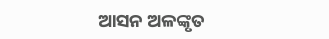ଆସନ ଅଳଙ୍କୃତ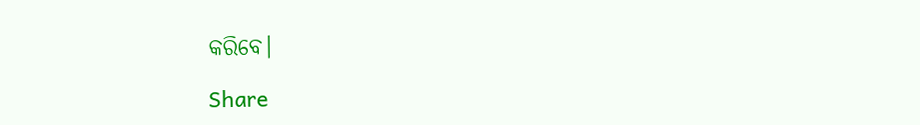କରିବେ।

Share